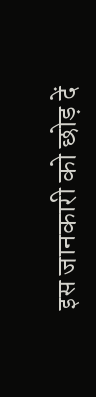इस जानकारी को छोड़ दें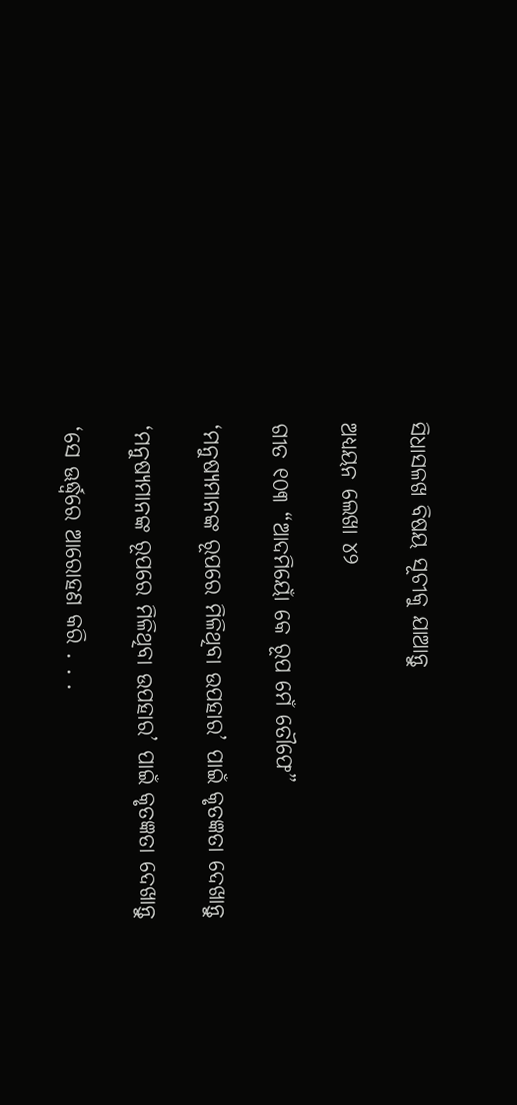ସିଧାସଳଖ ବିଷୟ ସୂଚୀକୁ ଯାଆନ୍ତୁ

ଅଧ୍ୟୟନ ଲେଖା ୪୨

ଗୀତ ୧୦୩ “ଆଦମିୟୋଁ କେ ରୂପ ମେଁ ତୌଫେ”

‘ମନୁଷ୍ୟମାନଙ୍କ ରୂପରେ ମିଳିଥିବା ଉପହାର’ ପାଇଁ କୃତଜ୍ଞତା ଦେଖାନ୍ତୁ

‘ମନୁଷ୍ୟମାନଙ୍କ ରୂପରେ ମିଳିଥିବା ଉପହାର’ ପାଇଁ କୃତଜ୍ଞତା ଦେଖାନ୍ତୁ

‘ସେ ଊର୍ଦ୍ଧ୍ୱରେ ଆରୋହଣ କରି . . .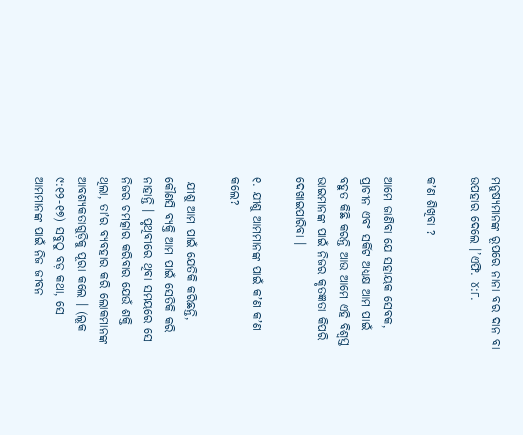ମନୁଷ୍ୟମାନଙ୍କ ରୂପରେ ନାନା ବର ଦାନ ବା ଉପହାର ଦେଲେ ।’ଏଫି. ୪:୮.

କʼଣ ଶିଖିବା ?

ଆମେ ଜାଣିବା ଯେ ସହାୟକ ସେବକ, ପ୍ରାଚୀନ ଏବଂ ସର୍କିଟ ଅଧ୍ୟକ୍ଷ ଆମ ପାଇଁ ବହୁତ କିଛି କରନ୍ତି ଆଉ ଆମେ ଏହି ବିଶ୍ୱସ୍ତ ଭାଇମାନଙ୍କ ପାଇଁ ନିଜର କୃତଜ୍ଞତା କିପରି ଦେଖାଇପାରିବା ।

୧. ଯୀଶୁ ଆମମାନଙ୍କ ପାଇଁ କʼଣ କʼଣ କଲେ?

 ଯୀଶୁ ଆମ ପାଇଁ ଯେତିକି କରିଛନ୍ତି, କୌଣସି ବ୍ୟକ୍ତି ଆମ ପାଇଁ ସେତିକି କରି ନାହାନ୍ତି । ପୃଥିବୀରେ ଥିବା ସମୟରେ ସେ ନିଜର ଚମତ୍କାର କରିବାର ଯେଉଁ ଶକ୍ତି ଥିଲା, ତାʼର ବ୍ୟବହାର କରି ଲୋକମାନଙ୍କ ଆବଶ୍ୟକତାଗୁଡ଼ିକୁ ପୂରା କଲେ । (ଲୂକ ୯:୧୨-୧୭) ସବୁଠୁ ବଡ଼ କଥା, ସେ ଆମମାନଙ୍କ ପାଇଁ ନିଜ ଜୀବନ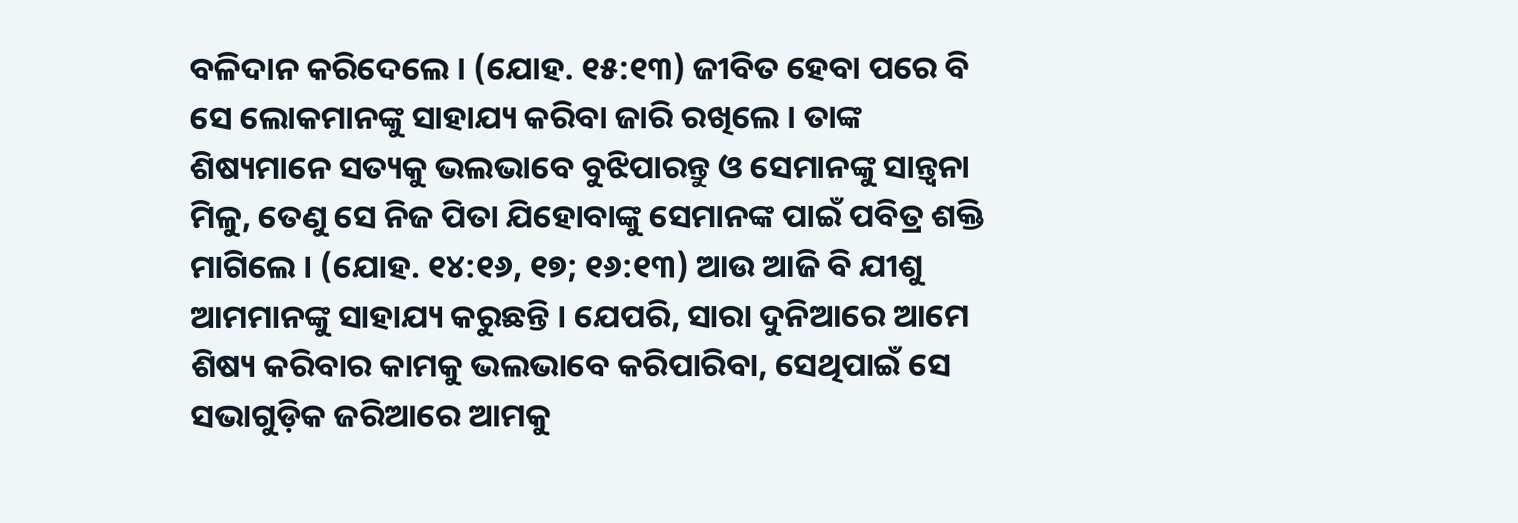ବଳିଦାନ କରିଦେଲେ । (ଯୋହ. ୧୫:୧୩) ଜୀବିତ ହେବା ପରେ ବି ସେ ଲୋକମାନଙ୍କୁ ସାହାଯ୍ୟ କରିବା ଜାରି ରଖିଲେ । ତାଙ୍କ ଶିଷ୍ୟମାନେ ସତ୍ୟକୁ ଭଲଭାବେ ବୁଝିପାରନ୍ତୁ ଓ ସେମାନଙ୍କୁ ସାନ୍ତ୍ୱନା ମିଳୁ, ତେଣୁ ସେ ନିଜ ପିତା ଯିହୋବାଙ୍କୁ ସେମାନଙ୍କ ପାଇଁ ପବିତ୍ର ଶକ୍ତି ମାଗିଲେ । (ଯୋହ. ୧୪:୧୬, ୧୭; ୧୬:୧୩) ଆଉ ଆଜି ବି ଯୀଶୁ ଆମମାନଙ୍କୁ ସାହାଯ୍ୟ କରୁଛନ୍ତି । ଯେପରି, ସାରା ଦୁନିଆରେ ଆମେ ଶିଷ୍ୟ କରିବାର କାମକୁ ଭଲଭାବେ କରିପାରିବା, ସେଥିପାଇଁ ସେ ସଭାଗୁଡ଼ିକ ଜରିଆରେ ଆମକୁ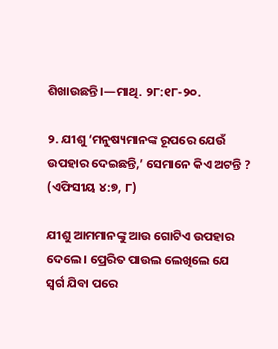ଶିଖାଉଛନ୍ତି ।—ମାଥି. ୨୮:୧୮-୨୦.

୨. ଯୀଶୁ ‘ମନୁଷ୍ୟମାନଙ୍କ ରୂପରେ ଯେଉଁ ଉପହାର ଦେଇଛନ୍ତି,’ ସେମାନେ କିଏ ଅଟନ୍ତି ? (ଏଫିସୀୟ ୪:୭, ୮)

ଯୀଶୁ ଆମମାନଙ୍କୁ ଆଉ ଗୋଟିଏ ଉପହାର ଦେଲେ । ପ୍ରେରିତ ପାଉଲ ଲେଖିଲେ ଯେ ସ୍ୱର୍ଗ ଯିବା ପରେ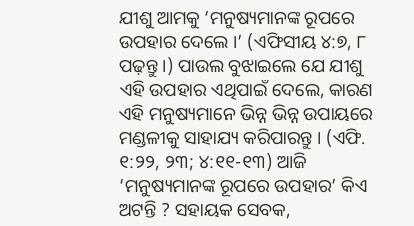ଯୀଶୁ ଆମକୁ ‘ମନୁଷ୍ୟମାନଙ୍କ ରୂପରେ ଉପହାର ଦେଲେ ।’ (ଏଫିସୀୟ ୪:୭, ୮ ପଢ଼ନ୍ତୁ ।) ପାଉଲ ବୁଝାଇଲେ ଯେ ଯୀଶୁ ଏହି ଉପହାର ଏଥିପାଇଁ ଦେଲେ, କାରଣ ଏହି ମନୁଷ୍ୟମାନେ ଭିନ୍ନ ଭିନ୍ନ ଉପାୟରେ ମଣ୍ଡଳୀକୁ ସାହାଯ୍ୟ କରିପାରନ୍ତୁ । (ଏଫି. ୧:୨୨, ୨୩; ୪:୧୧-୧୩) ଆଜି ‘ମନୁଷ୍ୟମାନଙ୍କ ରୂପରେ ଉପହାର’ କିଏ ଅଟନ୍ତି ? ସହାୟକ ସେବକ,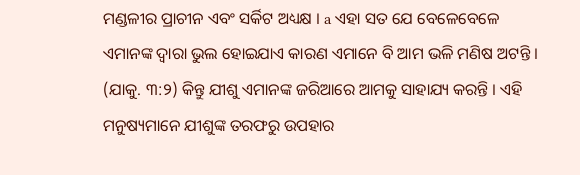ମଣ୍ଡଳୀର ପ୍ରାଚୀନ ଏବଂ ସର୍କିଟ ଅଧ୍ୟକ୍ଷ । a ଏହା ସତ ଯେ ବେଳେବେଳେ ଏମାନଙ୍କ ଦ୍ୱାରା ଭୁଲ ହୋଇଯାଏ କାରଣ ଏମାନେ ବି ଆମ ଭଳି ମଣିଷ ଅଟନ୍ତି । (ଯାକୁ. ୩:୨) କିନ୍ତୁ ଯୀଶୁ ଏମାନଙ୍କ ଜରିଆରେ ଆମକୁ ସାହାଯ୍ୟ କରନ୍ତି । ଏହି ମନୁଷ୍ୟମାନେ ଯୀଶୁଙ୍କ ତରଫରୁ ଉପହାର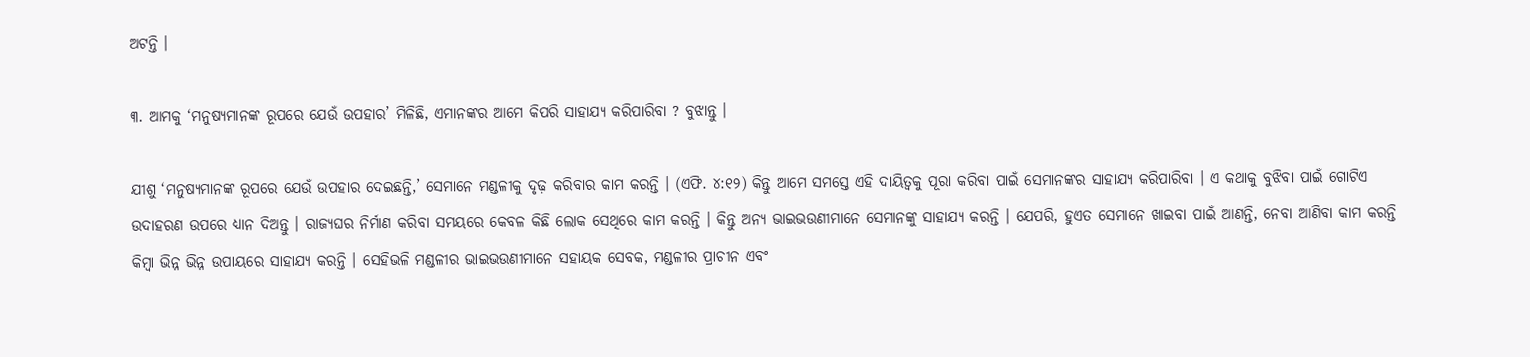ଅଟନ୍ତି ।

୩. ଆମକୁ ‘ମନୁଷ୍ୟମାନଙ୍କ ରୂପରେ ଯେଉଁ ଉପହାର’ ମିଳିଛି, ଏମାନଙ୍କର ଆମେ କିପରି ସାହାଯ୍ୟ କରିପାରିବା ? ବୁଝାନ୍ତୁ ।

ଯୀଶୁ ‘ମନୁଷ୍ୟମାନଙ୍କ ରୂପରେ ଯେଉଁ ଉପହାର ଦେଇଛନ୍ତି,’ ସେମାନେ ମଣ୍ଡଳୀକୁ ଦୃଢ଼ କରିବାର କାମ କରନ୍ତି । (ଏଫି. ୪:୧୨) କିନ୍ତୁ ଆମେ ସମସ୍ତେ ଏହି ଦାୟିତ୍ୱକୁ ପୂରା କରିବା ପାଇଁ ସେମାନଙ୍କର ସାହାଯ୍ୟ କରିପାରିବା । ଏ କଥାକୁ ବୁଝିବା ପାଇଁ ଗୋଟିଏ ଉଦାହରଣ ଉପରେ ଧ୍ୟାନ ଦିଅନ୍ତୁ । ରାଜ୍ୟଘର ନିର୍ମାଣ କରିବା ସମୟରେ କେବଳ କିଛି ଲୋକ ସେଥିରେ କାମ କରନ୍ତି । କିନ୍ତୁ ଅନ୍ୟ ଭାଇଭଉଣୀମାନେ ସେମାନଙ୍କୁ ସାହାଯ୍ୟ କରନ୍ତି । ଯେପରି, ହୁଏତ ସେମାନେ ଖାଇବା ପାଇଁ ଆଣନ୍ତି, ନେବା ଆଣିବା କାମ କରନ୍ତି କିମ୍ବା ଭିନ୍ନ ଭିନ୍ନ ଉପାୟରେ ସାହାଯ୍ୟ କରନ୍ତି । ସେହିଭଳି ମଣ୍ଡଳୀର ଭାଇଭଉଣୀମାନେ ସହାୟକ ସେବକ, ମଣ୍ଡଳୀର ପ୍ରାଚୀନ ଏବଂ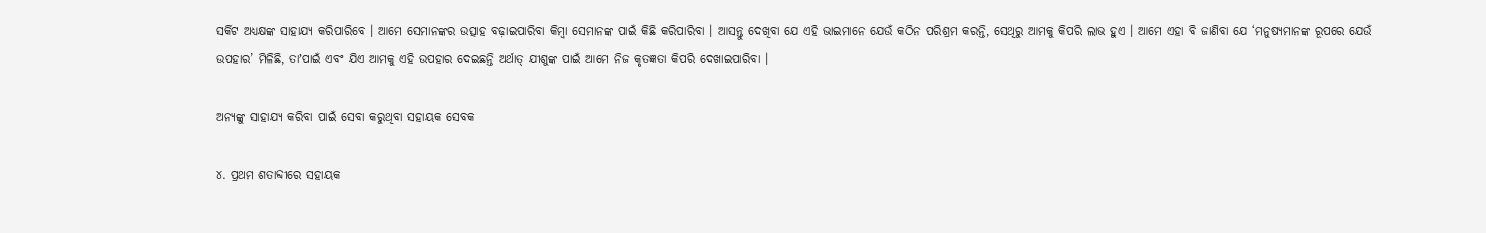ସର୍କିଟ ଅଧ୍ୟକ୍ଷଙ୍କ ସାହାଯ୍ୟ କରିପାରିବେ । ଆମେ ସେମାନଙ୍କର ଉତ୍ସାହ ବଢ଼ାଇପାରିବା କିମ୍ବା ସେମାନଙ୍କ ପାଇଁ କିଛି କରିପାରିବା । ଆସନ୍ତୁ ଦେଖିବା ଯେ ଏହି ଭାଇମାନେ ଯେଉଁ କଠିନ ପରିଶ୍ରମ କରନ୍ତି, ସେଥିରୁ ଆମକୁ କିପରି ଲାଭ ହୁଏ । ଆମେ ଏହା ବି ଜାଣିବା ଯେ ‘ମନୁଷ୍ୟମାନଙ୍କ ରୂପରେ ଯେଉଁ ଉପହାର’ ମିଳିଛି, ତାʼପାଇଁ ଏବଂ ଯିଏ ଆମକୁ ଏହି ଉପହାର ଦେଇଛନ୍ତି ଅର୍ଥାତ୍‌ ଯୀଶୁଙ୍କ ପାଇଁ ଆମେ ନିଜ କୃତଜ୍ଞତା କିପରି ଦେଖାଇପାରିବା ।

ଅନ୍ୟଙ୍କୁ ସାହାଯ୍ୟ କରିବା ପାଇଁ ସେବା କରୁଥିବା ସହାୟକ ସେବକ

୪. ପ୍ରଥମ ଶତାବ୍ଦୀରେ ସହାୟକ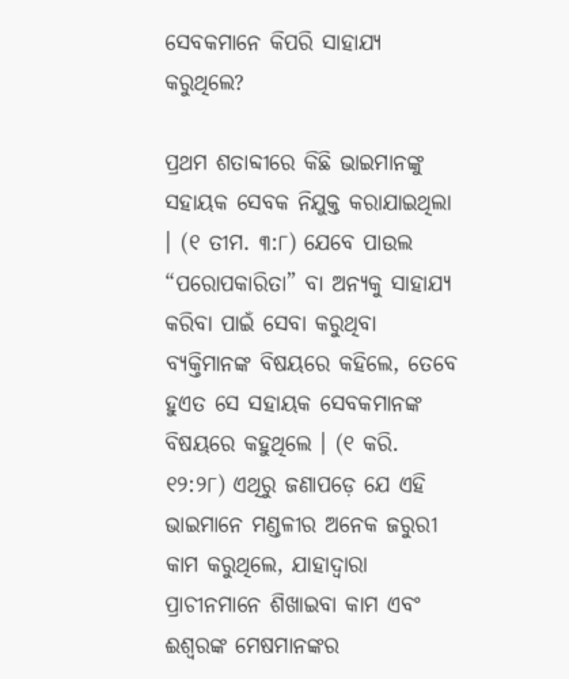ସେବକମାନେ କିପରି ସାହାଯ୍ୟ କରୁଥିଲେ?

ପ୍ରଥମ ଶତାବ୍ଦୀରେ କିଛି ଭାଇମାନଙ୍କୁ ସହାୟକ ସେବକ ନିଯୁକ୍ତ କରାଯାଇଥିଲା । (୧ ତୀମ. ୩:୮) ଯେବେ ପାଉଲ “ପରୋପକାରିତା” ବା ଅନ୍ୟକୁ ସାହାଯ୍ୟ କରିବା ପାଇଁ ସେବା କରୁଥିବା ବ୍ୟକ୍ତିମାନଙ୍କ ବିଷୟରେ କହିଲେ, ତେବେ ହୁଏତ ସେ ସହାୟକ ସେବକମାନଙ୍କ ବିଷୟରେ କହୁଥିଲେ । (୧ କରି. ୧୨:୨୮) ଏଥିରୁ ଜଣାପଡ଼େ ଯେ ଏହି ଭାଇମାନେ ମଣ୍ଡଳୀର ଅନେକ ଜରୁରୀ କାମ କରୁଥିଲେ, ଯାହାଦ୍ୱାରା ପ୍ରାଚୀନମାନେ ଶିଖାଇବା କାମ ଏବଂ ଈଶ୍ୱରଙ୍କ ମେଷମାନଙ୍କର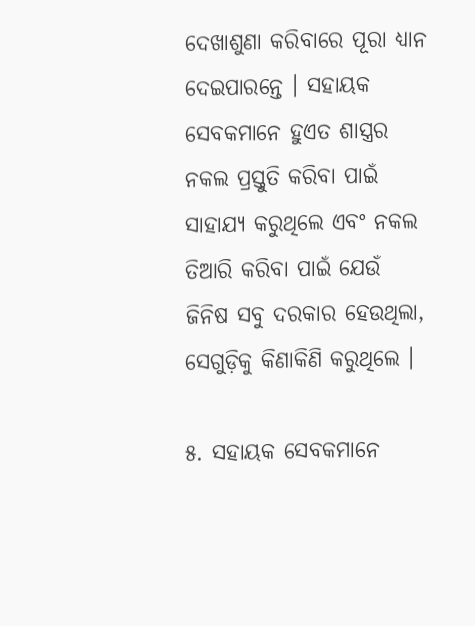ଦେଖାଶୁଣା କରିବାରେ ପୂରା ଧ୍ୟାନ ଦେଇପାରନ୍ତେ । ସହାୟକ ସେବକମାନେ ହୁଏତ ଶାସ୍ତ୍ରର ନକଲ ପ୍ରସ୍ତୁତି କରିବା ପାଇଁ ସାହାଯ୍ୟ କରୁଥିଲେ ଏବଂ ନକଲ ତିଆରି କରିବା ପାଇଁ ଯେଉଁ ଜିନିଷ ସବୁ ଦରକାର ହେଉଥିଲା, ସେଗୁଡ଼ିକୁ କିଣାକିଣି କରୁଥିଲେ ।

୫. ସହାୟକ ସେବକମାନେ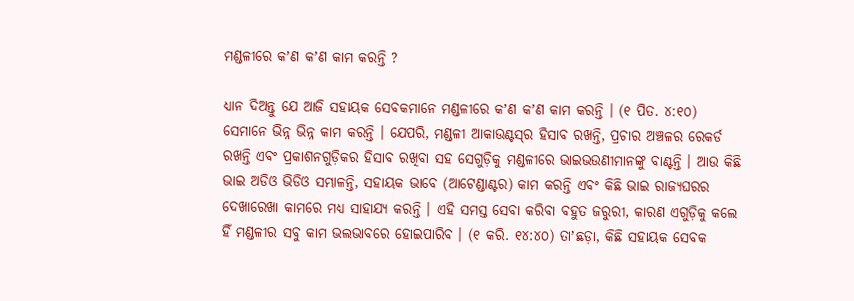ମଣ୍ଡଳୀରେ କʼଣ କʼଣ କାମ କରନ୍ତି ?

ଧ୍ୟାନ ଦିଅନ୍ତୁ ଯେ ଆଜି ସହାୟକ ସେବକମାନେ ମଣ୍ଡଳୀରେ କʼଣ କʼଣ କାମ କରନ୍ତି । (୧ ପିତ. ୪:୧୦) ସେମାନେ ଭିନ୍ନ ଭିନ୍ନ କାମ କରନ୍ତି । ଯେପରି, ମଣ୍ଡଳୀ ଆକାଉଣ୍ଟସ୍‌ର ହିସାବ ରଖନ୍ତି, ପ୍ରଚାର ଅଞ୍ଚଳର ରେକର୍ଡ ରଖନ୍ତି ଏବଂ ପ୍ରକାଶନଗୁଡ଼ିକର ହିସାବ ରଖିବା ସହ ସେଗୁଡ଼ିକୁ ମଣ୍ଡଳୀରେ ଭାଇଭଉଣୀମାନଙ୍କୁ ବାଣ୍ଟନ୍ତି । ଆଉ କିଛି ଭାଇ ଅଡିଓ ଭିଡିଓ ସମ୍ଭାଳନ୍ତି, ସହାୟକ ଭାବେ (ଆଟେଣ୍ଡାଣ୍ଟର) କାମ କରନ୍ତି ଏବଂ କିଛି ଭାଇ ରାଜ୍ୟଘରର ଦେଖାରେଖା କାମରେ ମଧ୍ୟ ସାହାଯ୍ୟ କରନ୍ତି । ଏହି ସମସ୍ତ ସେବା କରିବା ବହୁତ ଜରୁରୀ, କାରଣ ଏଗୁଡ଼ିକୁ କଲେ ହିଁ ମଣ୍ଡଳୀର ସବୁ କାମ ଭଲଭାବରେ ହୋଇପାରିବ । (୧ କରି. ୧୪:୪୦) ତାʼଛଡ଼ା, କିଛି ସହାୟକ ସେବକ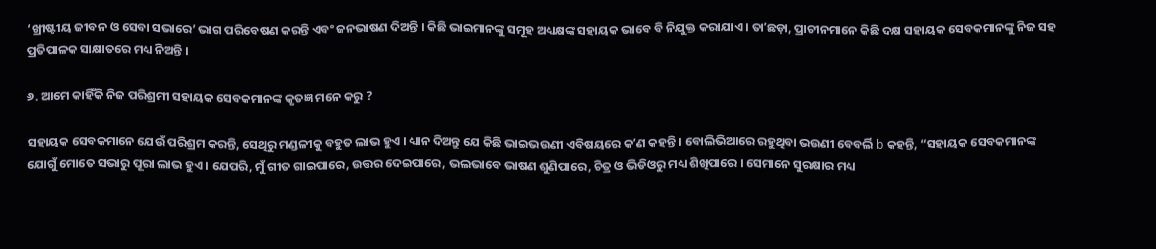‘ଖ୍ରୀଷ୍ଟୀୟ ଜୀବନ ଓ ସେବା ସଭାରେ’ ଭାଗ ପରିବେଷଣ କରନ୍ତି ଏବଂ ଜନଭାଷଣ ଦିଅନ୍ତି । କିଛି ଭାଇମାନଙ୍କୁ ସମୂହ ଅଧ୍ୟକ୍ଷଙ୍କ ସହାୟକ ଭାବେ ବି ନିଯୁକ୍ତ କରାଯାଏ । ତାʼଛଡ଼ା, ପ୍ରାଚୀନମାନେ କିଛି ଦକ୍ଷ ସହାୟକ ସେବକମାନଙ୍କୁ ନିଜ ସହ ପ୍ରତିପାଳକ ସାକ୍ଷାତରେ ମଧ୍ୟ ନିଅନ୍ତି ।

୬. ଆମେ କାହିଁକି ନିଜ ପରିଶ୍ରମୀ ସହାୟକ ସେବକମାନଙ୍କ କୃତଜ୍ଞ ମନେ କରୁ ?

ସହାୟକ ସେବକମାନେ ଯେଉଁ ପରିଶ୍ରମ କରନ୍ତି, ସେଥିରୁ ମଣ୍ଡଳୀକୁ ବହୁତ ଲାଭ ହୁଏ । ଧ୍ୟାନ ଦିଅନ୍ତୁ ଯେ କିଛି ଭାଇଭଉଣୀ ଏବିଷୟରେ କʼଣ କହନ୍ତି । ବୋଲିଭିଆରେ ରହୁଥିବା ଭଉଣୀ ବେବର୍ଲି b କହନ୍ତି, “ସହାୟକ ସେବକମାନଙ୍କ ଯୋଗୁଁ ମୋତେ ସଭାରୁ ପୂରା ଲାଭ ହୁଏ । ଯେପରି, ମୁଁ ଗୀତ ଗାଇପାରେ, ଉତ୍ତର ଦେଇପାରେ, ଭଲଭାବେ ଭାଷଣ ଶୁଣିପାରେ, ଚିତ୍ର ଓ ଭିଡିଓରୁ ମଧ୍ୟ ଶିଖିପାରେ । ସେମାନେ ସୁରକ୍ଷାର ମଧ୍ୟ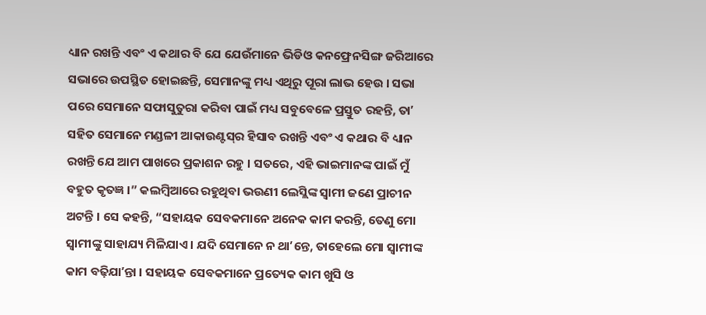ଧ୍ୟାନ ରଖନ୍ତି ଏବଂ ଏ କଥାର ବି ଯେ ଯେଉଁମାନେ ଭିଡିଓ କନଫ୍ରେନସିଙ୍ଗ ଜରିଆରେ ସଭାରେ ଉପସ୍ଥିତ ହୋଇଛନ୍ତି, ସେମାନଙ୍କୁ ମଧ୍ୟ ଏଥିରୁ ପୂରା ଲାଭ ହେଉ । ସଭା ପରେ ସେମାନେ ସଫାସୁତୁରା କରିବା ପାଇଁ ମଧ୍ୟ ସବୁବେଳେ ପ୍ରସ୍ତୁତ ରହନ୍ତି, ତାʼ ସହିତ ସେମାନେ ମଣ୍ଡଳୀ ଆକାଉଣ୍ଟସ୍‌ର ହିସାବ ରଖନ୍ତି ଏବଂ ଏ କଥାର ବି ଧ୍ୟାନ ରଖନ୍ତି ଯେ ଆମ ପାଖରେ ପ୍ରକାଶନ ରହୁ । ସତରେ, ଏହି ଭାଇମାନଙ୍କ ପାଇଁ ମୁଁ ବହୁତ କୃତଜ୍ଞ ।” କଲମ୍ବିଆରେ ରହୁଥିବା ଭଉଣୀ ଲେସ୍ଲିଙ୍କ ସ୍ୱାମୀ ଜଣେ ପ୍ରାଚୀନ ଅଟନ୍ତି । ସେ କହନ୍ତି, “ସହାୟକ ସେବକମାନେ ଅନେକ କାମ କରନ୍ତି, ତେଣୁ ମୋ ସ୍ୱାମୀଙ୍କୁ ସାହାଯ୍ୟ ମିଳିଯାଏ । ଯଦି ସେମାନେ ନ ଥାʼନ୍ତେ, ତାହେଲେ ମୋ ସ୍ୱାମୀଙ୍କ କାମ ବଢ଼ିଯାʼନ୍ତା । ସହାୟକ ସେବକମାନେ ପ୍ରତ୍ୟେକ କାମ ଖୁସି ଓ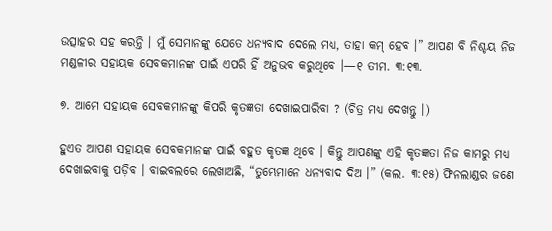ଉତ୍ସାହର ସହ କରନ୍ତି । ମୁଁ ସେମାନଙ୍କୁ ଯେତେ ଧନ୍ୟବାଦ ଦେଲେ ମଧ୍ୟ, ତାହା କମ୍‌ ହେବ ।” ଆପଣ ବି ନିଶ୍ଚୟ ନିଜ ମଣ୍ଡଳୀର ସହାୟକ ସେବକମାନଙ୍କ ପାଇଁ ଏପରି ହିଁ ଅନୁଭବ କରୁଥିବେ ।—୧ ତୀମ. ୩:୧୩.

୭. ଆମେ ସହାୟକ ସେବକମାନଙ୍କୁ କିପରି କୃତଜ୍ଞତା ଦେଖାଇପାରିବା ? (ଚିତ୍ର ମଧ୍ୟ ଦେଖନ୍ତୁ ।)

ହୁଏତ ଆପଣ ସହାୟକ ସେବକମାନଙ୍କ ପାଇଁ ବହୁତ କୃତଜ୍ଞ ଥିବେ । କିନ୍ତୁ ଆପଣଙ୍କୁ ଏହି କୃତଜ୍ଞତା ନିଜ କାମରୁ ମଧ୍ୟ ଦେଖାଇବାକୁ ପଡ଼ିବ । ବାଇବଲରେ ଲେଖାଅଛି, “ତୁମ୍ଭେମାନେ ଧନ୍ୟବାଦ ଦିଅ ।” (କଲ. ୩:୧୫) ଫିନଲାଣ୍ଡର ଜଣେ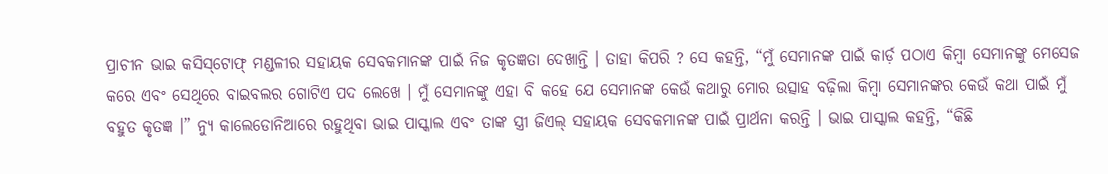ପ୍ରାଚୀନ ଭାଇ କସିସ୍‌ଟୋଫ୍‌ ମଣ୍ଡଳୀର ସହାୟକ ସେବକମାନଙ୍କ ପାଇଁ ନିଜ କୃତଜ୍ଞତା ଦେଖାନ୍ତି । ତାହା କିପରି ? ସେ କହନ୍ତି, “ମୁଁ ସେମାନଙ୍କ ପାଇଁ କାର୍ଡ଼ ପଠାଏ କିମ୍ବା ସେମାନଙ୍କୁ ମେସେଜ କରେ ଏବଂ ସେଥିରେ ବାଇବଲର ଗୋଟିଏ ପଦ ଲେଖେ । ମୁଁ ସେମାନଙ୍କୁ ଏହା ବି କହେ ଯେ ସେମାନଙ୍କ କେଉଁ କଥାରୁ ମୋର ଉତ୍ସାହ ବଢ଼ିଲା କିମ୍ବା ସେମାନଙ୍କର କେଉଁ କଥା ପାଇଁ ମୁଁ ବହୁତ କୃତଜ୍ଞ ।” ନ୍ୟୁ କାଲେଡୋନିଆରେ ରହୁଥିବା ଭାଇ ପାସ୍କାଲ ଏବଂ ତାଙ୍କ ସ୍ତ୍ରୀ ଜିଏଲ୍‌ ସହାୟକ ସେବକମାନଙ୍କ ପାଇଁ ପ୍ରାର୍ଥନା କରନ୍ତି । ଭାଇ ପାସ୍କାଲ କହନ୍ତି, “କିଛି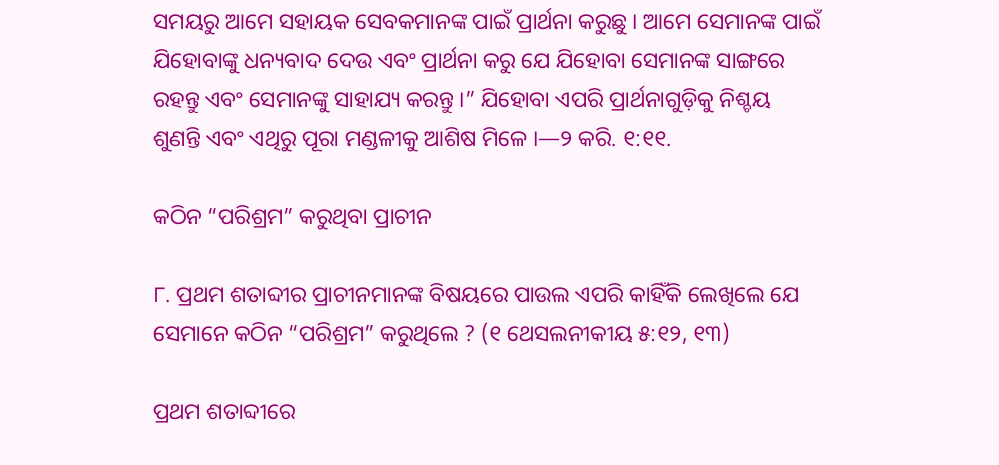ସମୟରୁ ଆମେ ସହାୟକ ସେବକମାନଙ୍କ ପାଇଁ ପ୍ରାର୍ଥନା କରୁଛୁ । ଆମେ ସେମାନଙ୍କ ପାଇଁ ଯିହୋବାଙ୍କୁ ଧନ୍ୟବାଦ ଦେଉ ଏବଂ ପ୍ରାର୍ଥନା କରୁ ଯେ ଯିହୋବା ସେମାନଙ୍କ ସାଙ୍ଗରେ ରହନ୍ତୁ ଏବଂ ସେମାନଙ୍କୁ ସାହାଯ୍ୟ କରନ୍ତୁ ।” ଯିହୋବା ଏପରି ପ୍ରାର୍ଥନାଗୁଡ଼ିକୁ ନିଶ୍ଚୟ ଶୁଣନ୍ତି ଏବଂ ଏଥିରୁ ପୂରା ମଣ୍ଡଳୀକୁ ଆଶିଷ ମିଳେ ।—୨ କରି. ୧:୧୧.

କଠିନ “ପରିଶ୍ରମ” କରୁଥିବା ପ୍ରାଚୀନ

୮. ପ୍ରଥମ ଶତାବ୍ଦୀର ପ୍ରାଚୀନମାନଙ୍କ ବିଷୟରେ ପାଉଲ ଏପରି କାହିଁକି ଲେଖିଲେ ଯେ ସେମାନେ କଠିନ “ପରିଶ୍ରମ” କରୁଥିଲେ ? (୧ ଥେସଲନୀକୀୟ ୫:୧୨, ୧୩)

ପ୍ରଥମ ଶତାବ୍ଦୀରେ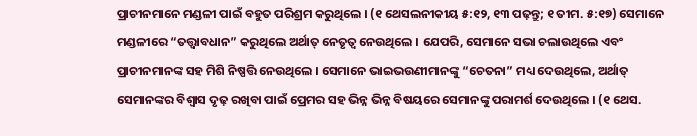ପ୍ରାଚୀନମାନେ ମଣ୍ଡଳୀ ପାଇଁ ବହୁତ ପରିଶ୍ରମ କରୁଥିଲେ । (୧ ଥେସଲନୀକୀୟ ୫:୧୨, ୧୩ ପଢ଼ନ୍ତୁ; ୧ ତୀମ. ୫:୧୭) ସେମାନେ ମଣ୍ଡଳୀରେ “ତତ୍ତ୍ୱାବଧାନ” କରୁଥିଲେ ଅର୍ଥାତ୍‌ ନେତୃତ୍ୱ ନେଉଥିଲେ । ଯେପରି, ସେମାନେ ସଭା ଚଲାଉଥିଲେ ଏବଂ ପ୍ରାଚୀନମାନଙ୍କ ସହ ମିଶି ନିଷ୍ପତ୍ତି ନେଉଥିଲେ । ସେମାନେ ଭାଇଭଉଣୀମାନଙ୍କୁ “ଚେତନା” ମଧ୍ୟ ଦେଉଥିଲେ, ଅର୍ଥାତ୍‌ ସେମାନଙ୍କର ବିଶ୍ୱାସ ଦୃଢ଼ ରଖିବା ପାଇଁ ପ୍ରେମର ସହ ଭିନ୍ନ ଭିନ୍ନ ବିଷୟରେ ସେମାନଙ୍କୁ ପରାମର୍ଶ ଦେଉଥିଲେ । (୧ ଥେସ.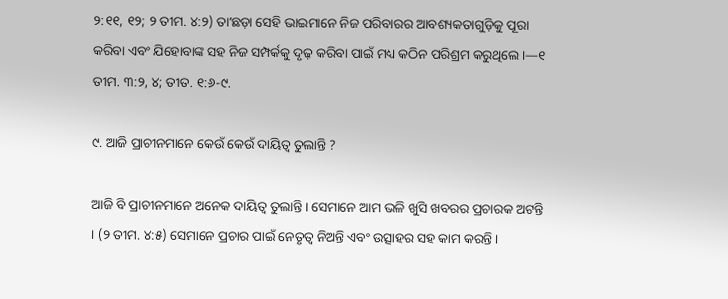୨:୧୧, ୧୨; ୨ ତୀମ. ୪:୨) ତାʼଛଡ଼ା ସେହି ଭାଇମାନେ ନିଜ ପରିବାରର ଆବଶ୍ୟକତାଗୁଡ଼ିକୁ ପୂରା କରିବା ଏବଂ ଯିହୋବାଙ୍କ ସହ ନିଜ ସମ୍ପର୍କକୁ ଦୃଢ଼ କରିବା ପାଇଁ ମଧ୍ୟ କଠିନ ପରିଶ୍ରମ କରୁଥିଲେ ।—୧ ତୀମ. ୩:୨, ୪; ତୀତ. ୧:୬-୯.

୯. ଆଜି ପ୍ରାଚୀନମାନେ କେଉଁ କେଉଁ ଦାୟିତ୍ୱ ତୁଲାନ୍ତି ?

ଆଜି ବି ପ୍ରାଚୀନମାନେ ଅନେକ ଦାୟିତ୍ୱ ତୁଲାନ୍ତି । ସେମାନେ ଆମ ଭଳି ଖୁସି ଖବରର ପ୍ରଚାରକ ଅଟନ୍ତି । (୨ ତୀମ. ୪:୫) ସେମାନେ ପ୍ରଚାର ପାଇଁ ନେତୃତ୍ୱ ନିଅନ୍ତି ଏବଂ ଉତ୍ସାହର ସହ କାମ କରନ୍ତି ।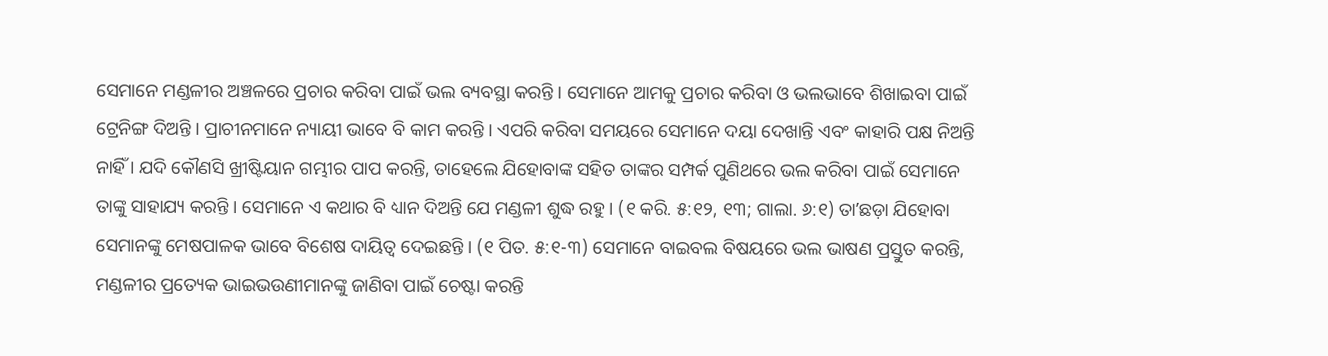ସେମାନେ ମଣ୍ଡଳୀର ଅଞ୍ଚଳରେ ପ୍ରଚାର କରିବା ପାଇଁ ଭଲ ବ୍ୟବସ୍ଥା କରନ୍ତି । ସେମାନେ ଆମକୁ ପ୍ରଚାର କରିବା ଓ ଭଲଭାବେ ଶିଖାଇବା ପାଇଁ ଟ୍ରେନିଙ୍ଗ ଦିଅନ୍ତି । ପ୍ରାଚୀନମାନେ ନ୍ୟାୟୀ ଭାବେ ବି କାମ କରନ୍ତି । ଏପରି କରିବା ସମୟରେ ସେମାନେ ଦୟା ଦେଖାନ୍ତି ଏବଂ କାହାରି ପକ୍ଷ ନିଅନ୍ତି ନାହିଁ । ଯଦି କୌଣସି ଖ୍ରୀଷ୍ଟିୟାନ ଗମ୍ଭୀର ପାପ କରନ୍ତି, ତାହେଲେ ଯିହୋବାଙ୍କ ସହିତ ତାଙ୍କର ସମ୍ପର୍କ ପୁଣିଥରେ ଭଲ କରିବା ପାଇଁ ସେମାନେ ତାଙ୍କୁ ସାହାଯ୍ୟ କରନ୍ତି । ସେମାନେ ଏ କଥାର ବି ଧ୍ୟାନ ଦିଅନ୍ତି ଯେ ମଣ୍ଡଳୀ ଶୁଦ୍ଧ ରହୁ । (୧ କରି. ୫:୧୨, ୧୩; ଗାଲା. ୬:୧) ତାʼଛଡ଼ା ଯିହୋବା ସେମାନଙ୍କୁ ମେଷପାଳକ ଭାବେ ବିଶେଷ ଦାୟିତ୍ୱ ଦେଇଛନ୍ତି । (୧ ପିତ. ୫:୧-୩) ସେମାନେ ବାଇବଲ ବିଷୟରେ ଭଲ ଭାଷଣ ପ୍ରସ୍ତୁତ କରନ୍ତି, ମଣ୍ଡଳୀର ପ୍ରତ୍ୟେକ ଭାଇଭଉଣୀମାନଙ୍କୁ ଜାଣିବା ପାଇଁ ଚେଷ୍ଟା କରନ୍ତି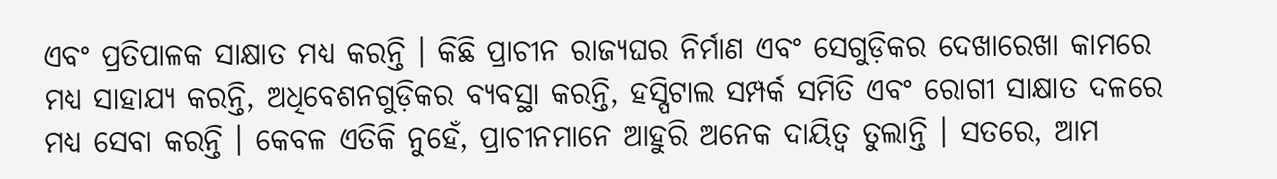ଏବଂ ପ୍ରତିପାଳକ ସାକ୍ଷାତ ମଧ୍ୟ କରନ୍ତି । କିଛି ପ୍ରାଚୀନ ରାଜ୍ୟଘର ନିର୍ମାଣ ଏବଂ ସେଗୁଡ଼ିକର ଦେଖାରେଖା କାମରେ ମଧ୍ୟ ସାହାଯ୍ୟ କରନ୍ତି, ଅଧିବେଶନଗୁଡ଼ିକର ବ୍ୟବସ୍ଥା କରନ୍ତି, ହସ୍ପିଟାଲ ସମ୍ପର୍କ ସମିତି ଏବଂ ରୋଗୀ ସାକ୍ଷାତ ଦଳରେ ମଧ୍ୟ ସେବା କରନ୍ତି । କେବଳ ଏତିକି ନୁହେଁ, ପ୍ରାଚୀନମାନେ ଆହୁରି ଅନେକ ଦାୟିତ୍ୱ ତୁଲାନ୍ତି । ସତରେ, ଆମ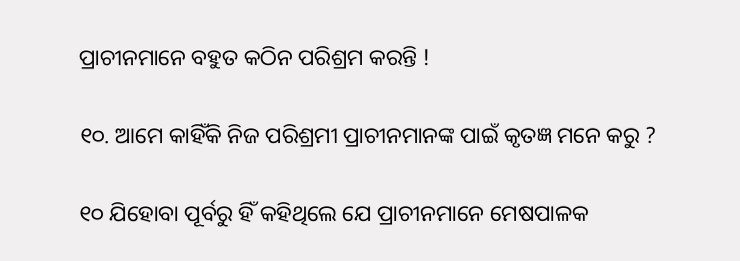ପ୍ରାଚୀନମାନେ ବହୁତ କଠିନ ପରିଶ୍ରମ କରନ୍ତି !

୧୦. ଆମେ କାହିଁକି ନିଜ ପରିଶ୍ରମୀ ପ୍ରାଚୀନମାନଙ୍କ ପାଇଁ କୃତଜ୍ଞ ମନେ କରୁ ?

୧୦ ଯିହୋବା ପୂର୍ବରୁ ହିଁ କହିଥିଲେ ଯେ ପ୍ରାଚୀନମାନେ ମେଷପାଳକ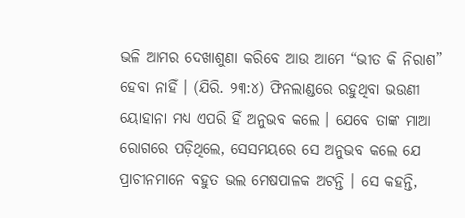ଭଳି ଆମର ଦେଖାଶୁଣା କରିବେ ଆଉ ଆମେ “ଭୀତ କି ନିରାଶ” ହେବା ନାହିଁ । (ଯିରି. ୨୩:୪) ଫିନଲାଣ୍ଡରେ ରହୁଥିବା ଭଉଣୀ ୟୋହାନା ମଧ୍ୟ ଏପରି ହିଁ ଅନୁଭବ କଲେ । ଯେବେ ତାଙ୍କ ମାଆ ରୋଗରେ ପଡ଼ିଥିଲେ, ସେସମୟରେ ସେ ଅନୁଭବ କଲେ ଯେ ପ୍ରାଚୀନମାନେ ବହୁତ ଭଲ ମେଷପାଳକ ଅଟନ୍ତି । ସେ କହନ୍ତି,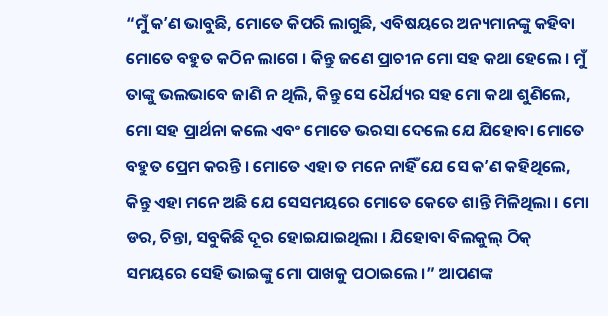“ମୁଁ କʼଣ ଭାବୁଛି, ମୋତେ କିପରି ଲାଗୁଛି, ଏବିଷୟରେ ଅନ୍ୟମାନଙ୍କୁ କହିବା ମୋତେ ବହୁତ କଠିନ ଲାଗେ । କିନ୍ତୁ ଜଣେ ପ୍ରାଚୀନ ମୋ ସହ କଥା ହେଲେ । ମୁଁ ତାଙ୍କୁ ଭଲଭାବେ ଜାଣି ନ ଥିଲି, କିନ୍ତୁ ସେ ଧୈର୍ଯ୍ୟର ସହ ମୋ କଥା ଶୁଣିଲେ, ମୋ ସହ ପ୍ରାର୍ଥନା କଲେ ଏବଂ ମୋତେ ଭରସା ଦେଲେ ଯେ ଯିହୋବା ମୋତେ ବହୁତ ପ୍ରେମ କରନ୍ତି । ମୋତେ ଏହା ତ ମନେ ନାହିଁ ଯେ ସେ କʼଣ କହିଥିଲେ, କିନ୍ତୁ ଏହା ମନେ ଅଛି ଯେ ସେସମୟରେ ମୋତେ କେତେ ଶାନ୍ତି ମିଳିଥିଲା । ମୋ ଡର, ଚିନ୍ତା, ସବୁକିଛି ଦୂର ହୋଇଯାଇଥିଲା । ଯିହୋବା ବିଲକୁଲ୍‌ ଠିକ୍‌ ସମୟରେ ସେହି ଭାଇଙ୍କୁ ମୋ ପାଖକୁ ପଠାଇଲେ ।” ଆପଣଙ୍କ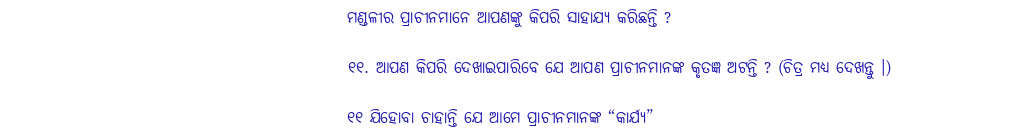ମଣ୍ଡଳୀର ପ୍ରାଚୀନମାନେ ଆପଣଙ୍କୁ କିପରି ସାହାଯ୍ୟ କରିଛନ୍ତି ?

୧୧. ଆପଣ କିପରି ଦେଖାଇପାରିବେ ଯେ ଆପଣ ପ୍ରାଚୀନମାନଙ୍କ କୃତଜ୍ଞ ଅଟନ୍ତି ? (ଚିତ୍ର ମଧ୍ୟ ଦେଖନ୍ତୁ ।)

୧୧ ଯିହୋବା ଚାହାନ୍ତି ଯେ ଆମେ ପ୍ରାଚୀନମାନଙ୍କ “କାର୍ଯ୍ୟ”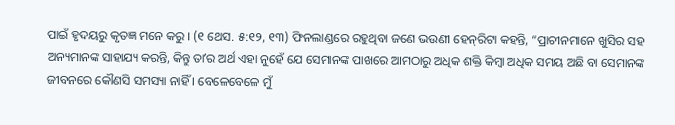ପାଇଁ ହୃଦୟରୁ କୃତଜ୍ଞ ମନେ କରୁ । (୧ ଥେସ. ୫:୧୨, ୧୩) ଫିନଲାଣ୍ଡରେ ରହୁଥିବା ଜଣେ ଭଉଣୀ ହେନ୍‌ରିଟା କହନ୍ତି, “ପ୍ରାଚୀନମାନେ ଖୁସିର ସହ ଅନ୍ୟମାନଙ୍କ ସାହାଯ୍ୟ କରନ୍ତି, କିନ୍ତୁ ତାʼର ଅର୍ଥ ଏହା ନୁହେଁ ଯେ ସେମାନଙ୍କ ପାଖରେ ଆମଠାରୁ ଅଧିକ ଶକ୍ତି କିମ୍ବା ଅଧିକ ସମୟ ଅଛି ବା ସେମାନଙ୍କ ଜୀବନରେ କୌଣସି ସମସ୍ୟା ନାହିଁ । ବେଳେବେଳେ ମୁଁ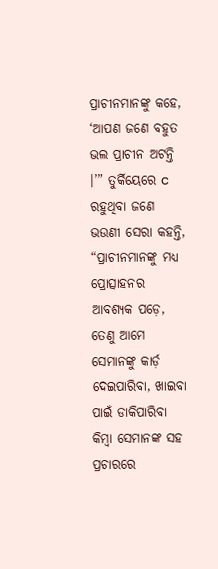ପ୍ରାଚୀନମାନଙ୍କୁ କହେ, ‘ଆପଣ ଜଣେ ବହୁତ ଭଲ ପ୍ରାଚୀନ ଅଟନ୍ତି ।’” ତୁର୍କିୟେରେ c ରହୁଥିବା ଜଣେ ଭଉଣୀ ସେରା କହନ୍ତି, “ପ୍ରାଚୀନମାନଙ୍କୁ ମଧ୍ୟ ପ୍ରୋତ୍ସାହନର ଆବଶ୍ୟକ ପଡ଼େ, ତେଣୁ ଆମେ ସେମାନଙ୍କୁ କାର୍ଡ଼ ଦେଇପାରିବା, ଖାଇବା ପାଇଁ ଡାକିପାରିବା କିମ୍ବା ସେମାନଙ୍କ ସହ ପ୍ରଚାରରେ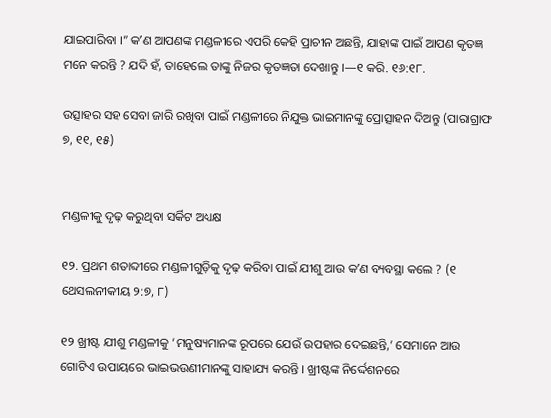ଯାଇପାରିବା ।” କʼଣ ଆପଣଙ୍କ ମଣ୍ଡଳୀରେ ଏପରି କେହି ପ୍ରାଚୀନ ଅଛନ୍ତି, ଯାହାଙ୍କ ପାଇଁ ଆପଣ କୃତଜ୍ଞ ମନେ କରନ୍ତି ? ଯଦି ହଁ, ତାହେଲେ ତାଙ୍କୁ ନିଜର କୃତଜ୍ଞତା ଦେଖାନ୍ତୁ ।—୧ କରି. ୧୬:୧୮.

ଉତ୍ସାହର ସହ ସେବା ଜାରି ରଖିବା ପାଇଁ ମଣ୍ଡଳୀରେ ନିଯୁକ୍ତ ଭାଇମାନଙ୍କୁ ପ୍ରୋତ୍ସାହନ ଦିଅନ୍ତୁ (ପାରାଗ୍ରାଫ ୭, ୧୧, ୧୫)


ମଣ୍ଡଳୀକୁ ଦୃଢ଼ କରୁଥିବା ସର୍କିଟ ଅଧ୍ୟକ୍ଷ

୧୨. ପ୍ରଥମ ଶତାବ୍ଦୀରେ ମଣ୍ଡଳୀଗୁଡ଼ିକୁ ଦୃଢ଼ କରିବା ପାଇଁ ଯୀଶୁ ଆଉ କʼଣ ବ୍ୟବସ୍ଥା କଲେ ? (୧ ଥେସଲନୀକୀୟ ୨:୭, ୮)

୧୨ ଖ୍ରୀଷ୍ଟ ଯୀଶୁ ମଣ୍ଡଳୀକୁ ‘ମନୁଷ୍ୟମାନଙ୍କ ରୂପରେ ଯେଉଁ ଉପହାର ଦେଇଛନ୍ତି,’ ସେମାନେ ଆଉ ଗୋଟିଏ ଉପାୟରେ ଭାଇଭଉଣୀମାନଙ୍କୁ ସାହାଯ୍ୟ କରନ୍ତି । ଖ୍ରୀଷ୍ଟଙ୍କ ନିର୍ଦ୍ଦେଶନରେ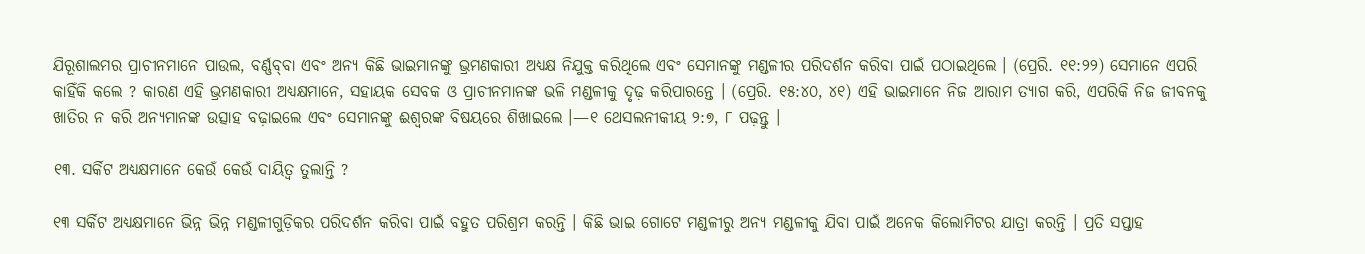ଯିରୂଶାଲମର ପ୍ରାଚୀନମାନେ ପାଉଲ, ବର୍ଣ୍ଣବ୍‌ବା ଏବଂ ଅନ୍ୟ କିଛି ଭାଇମାନଙ୍କୁ ଭ୍ରମଣକାରୀ ଅଧ୍ୟକ୍ଷ ନିଯୁକ୍ତ କରିଥିଲେ ଏବଂ ସେମାନଙ୍କୁ ମଣ୍ଡଳୀର ପରିଦର୍ଶନ କରିବା ପାଇଁ ପଠାଇଥିଲେ । (ପ୍ରେରି. ୧୧:୨୨) ସେମାନେ ଏପରି କାହିଁକି କଲେ ? କାରଣ ଏହି ଭ୍ରମଣକାରୀ ଅଧ୍ୟକ୍ଷମାନେ, ସହାୟକ ସେବକ ଓ ପ୍ରାଚୀନମାନଙ୍କ ଭଳି ମଣ୍ଡଳୀକୁ ଦୃଢ଼ କରିପାରନ୍ତେ । (ପ୍ରେରି. ୧୫:୪୦, ୪୧) ଏହି ଭାଇମାନେ ନିଜ ଆରାମ ତ୍ୟାଗ କରି, ଏପରିକି ନିଜ ଜୀବନକୁ ଖାତିର ନ କରି ଅନ୍ୟମାନଙ୍କ ଉତ୍ସାହ ବଢ଼ାଇଲେ ଏବଂ ସେମାନଙ୍କୁ ଈଶ୍ୱରଙ୍କ ବିଷୟରେ ଶିଖାଇଲେ ।—୧ ଥେସଲନୀକୀୟ ୨:୭, ୮ ପଢ଼ନ୍ତୁ ।

୧୩. ସର୍କିଟ ଅଧ୍ୟକ୍ଷମାନେ କେଉଁ କେଉଁ ଦାୟିତ୍ୱ ତୁଲାନ୍ତି ?

୧୩ ସର୍କିଟ ଅଧ୍ୟକ୍ଷମାନେ ଭିନ୍ନ ଭିନ୍ନ ମଣ୍ଡଳୀଗୁଡ଼ିକର ପରିଦର୍ଶନ କରିବା ପାଇଁ ବହୁତ ପରିଶ୍ରମ କରନ୍ତି । କିଛି ଭାଇ ଗୋଟେ ମଣ୍ଡଳୀରୁ ଅନ୍ୟ ମଣ୍ଡଳୀକୁ ଯିବା ପାଇଁ ଅନେକ କିଲୋମିଟର ଯାତ୍ରା କରନ୍ତି । ପ୍ରତି ସପ୍ତାହ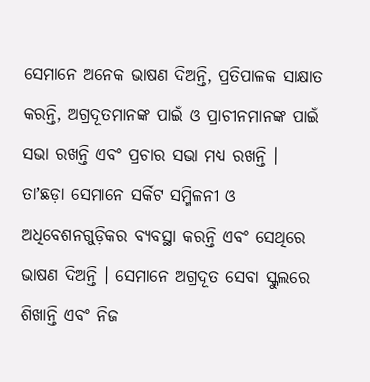ସେମାନେ ଅନେକ ଭାଷଣ ଦିଅନ୍ତି, ପ୍ରତିପାଳକ ସାକ୍ଷାତ କରନ୍ତି, ଅଗ୍ରଦୂତମାନଙ୍କ ପାଇଁ ଓ ପ୍ରାଚୀନମାନଙ୍କ ପାଇଁ ସଭା ରଖନ୍ତି ଏବଂ ପ୍ରଚାର ସଭା ମଧ୍ୟ ରଖନ୍ତି । ତାʼଛଡ଼ା ସେମାନେ ସର୍କିଟ ସମ୍ମିଳନୀ ଓ ଅଧିବେଶନଗୁଡ଼ିକର ବ୍ୟବସ୍ଥା କରନ୍ତି ଏବଂ ସେଥିରେ ଭାଷଣ ଦିଅନ୍ତି । ସେମାନେ ଅଗ୍ରଦୂତ ସେବା ସ୍କୁଲରେ ଶିଖାନ୍ତି ଏବଂ ନିଜ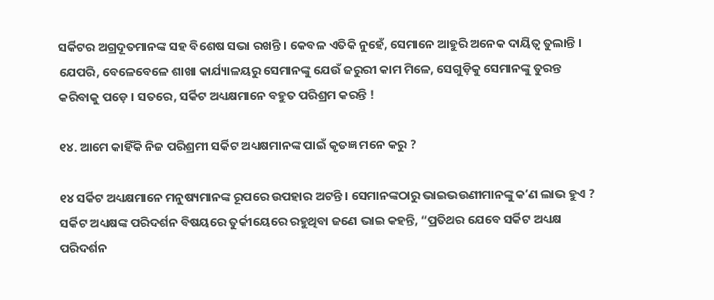ସର୍କିଟର ଅଗ୍ରଦୂତମାନଙ୍କ ସହ ବିଶେଷ ସଭା ରଖନ୍ତି । କେବଳ ଏତିକି ନୁହେଁ, ସେମାନେ ଆହୁରି ଅନେକ ଦାୟିତ୍ୱ ତୁଲାନ୍ତି । ଯେପରି, ବେଳେବେଳେ ଶାଖା କାର୍ଯ୍ୟାଳୟରୁ ସେମାନଙ୍କୁ ଯେଉଁ ଜରୁରୀ କାମ ମିଳେ, ସେଗୁଡ଼ିକୁ ସେମାନଙ୍କୁ ତୁରନ୍ତ କରିବାକୁ ପଡ଼େ । ସତରେ, ସର୍କିଟ ଅଧ୍ୟକ୍ଷମାନେ ବହୁତ ପରିଶ୍ରମ କରନ୍ତି !

୧୪. ଆମେ କାହିଁକି ନିଜ ପରିଶ୍ରମୀ ସର୍କିଟ ଅଧ୍ୟକ୍ଷମାନଙ୍କ ପାଇଁ କୃତଜ୍ଞ ମନେ କରୁ ?

୧୪ ସର୍କିଟ ଅଧ୍ୟକ୍ଷମାନେ ମନୁଷ୍ୟମାନଙ୍କ ରୂପରେ ଉପହାର ଅଟନ୍ତି । ସେମାନଙ୍କଠାରୁ ଭାଇଭଉଣୀମାନଙ୍କୁ କʼଣ ଲାଭ ହୁଏ ? ସର୍କିଟ ଅଧ୍ୟକ୍ଷଙ୍କ ପରିଦର୍ଶନ ବିଷୟରେ ତୁର୍କୀୟେରେ ରହୁଥିବା ଜଣେ ଭାଇ କହନ୍ତି, “ପ୍ରତିଥର ଯେବେ ସର୍କିଟ ଅଧ୍ୟକ୍ଷ ପରିଦର୍ଶନ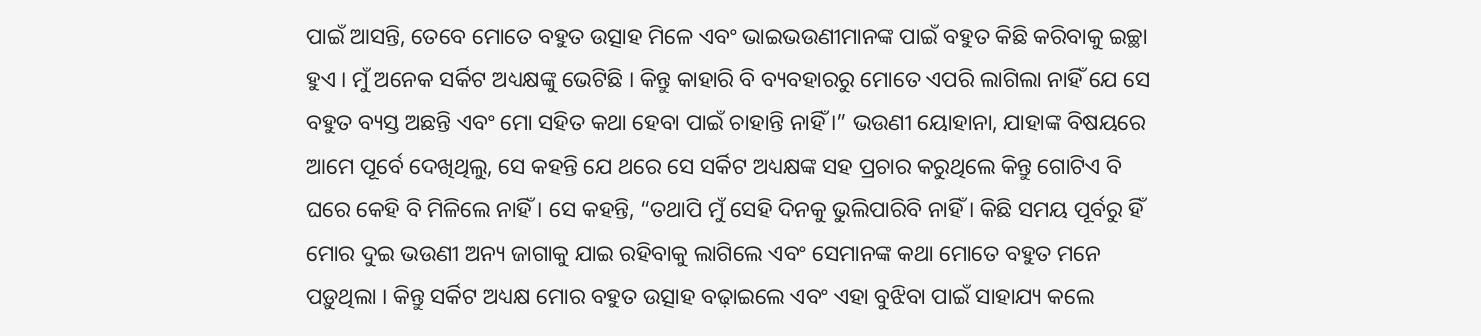ପାଇଁ ଆସନ୍ତି, ତେବେ ମୋତେ ବହୁତ ଉତ୍ସାହ ମିଳେ ଏବଂ ଭାଇଭଉଣୀମାନଙ୍କ ପାଇଁ ବହୁତ କିଛି କରିବାକୁ ଇଚ୍ଛା ହୁଏ । ମୁଁ ଅନେକ ସର୍କିଟ ଅଧ୍ୟକ୍ଷଙ୍କୁ ଭେଟିଛି । କିନ୍ତୁ କାହାରି ବି ବ୍ୟବହାରରୁ ମୋତେ ଏପରି ଲାଗିଲା ନାହିଁ ଯେ ସେ ବହୁତ ବ୍ୟସ୍ତ ଅଛନ୍ତି ଏବଂ ମୋ ସହିତ କଥା ହେବା ପାଇଁ ଚାହାନ୍ତି ନାହିଁ ।” ଭଉଣୀ ୟୋହାନା, ଯାହାଙ୍କ ବିଷୟରେ ଆମେ ପୂର୍ବେ ଦେଖିଥିଲୁ, ସେ କହନ୍ତି ଯେ ଥରେ ସେ ସର୍କିଟ ଅଧ୍ୟକ୍ଷଙ୍କ ସହ ପ୍ରଚାର କରୁଥିଲେ କିନ୍ତୁ ଗୋଟିଏ ବି ଘରେ କେହି ବି ମିଳିଲେ ନାହିଁ । ସେ କହନ୍ତି, “ତଥାପି ମୁଁ ସେହି ଦିନକୁ ଭୁଲିପାରିବି ନାହିଁ । କିଛି ସମୟ ପୂର୍ବରୁ ହିଁ ମୋର ଦୁଇ ଭଉଣୀ ଅନ୍ୟ ଜାଗାକୁ ଯାଇ ରହିବାକୁ ଲାଗିଲେ ଏବଂ ସେମାନଙ୍କ କଥା ମୋତେ ବହୁତ ମନେ ପଡ଼ୁଥିଲା । କିନ୍ତୁ ସର୍କିଟ ଅଧ୍ୟକ୍ଷ ମୋର ବହୁତ ଉତ୍ସାହ ବଢ଼ାଇଲେ ଏବଂ ଏହା ବୁଝିବା ପାଇଁ ସାହାଯ୍ୟ କଲେ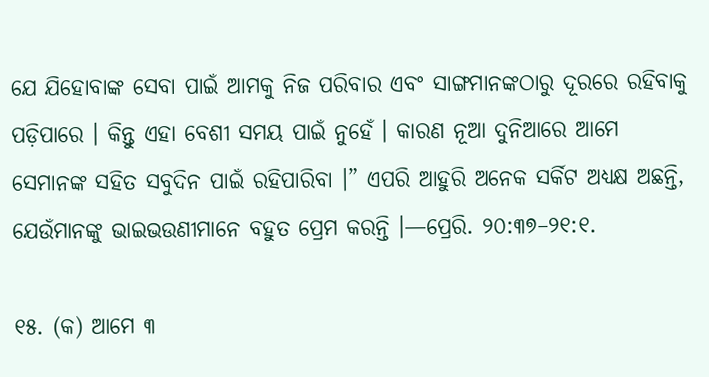ଯେ ଯିହୋବାଙ୍କ ସେବା ପାଇଁ ଆମକୁ ନିଜ ପରିବାର ଏବଂ ସାଙ୍ଗମାନଙ୍କଠାରୁ ଦୂରରେ ରହିବାକୁ ପଡ଼ିପାରେ । କିନ୍ତୁ ଏହା ବେଶୀ ସମୟ ପାଇଁ ନୁହେଁ । କାରଣ ନୂଆ ଦୁନିଆରେ ଆମେ ସେମାନଙ୍କ ସହିତ ସବୁଦିନ ପାଇଁ ରହିପାରିବା ।” ଏପରି ଆହୁରି ଅନେକ ସର୍କିଟ ଅଧ୍ୟକ୍ଷ ଅଛନ୍ତି, ଯେଉଁମାନଙ୍କୁ ଭାଇଭଉଣୀମାନେ ବହୁତ ପ୍ରେମ କରନ୍ତି ।—ପ୍ରେରି. ୨୦:୩୭–୨୧:୧.

୧୫. (କ) ଆମେ ୩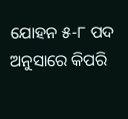ଯୋହନ ୫-୮ ପଦ ଅନୁସାରେ କିପରି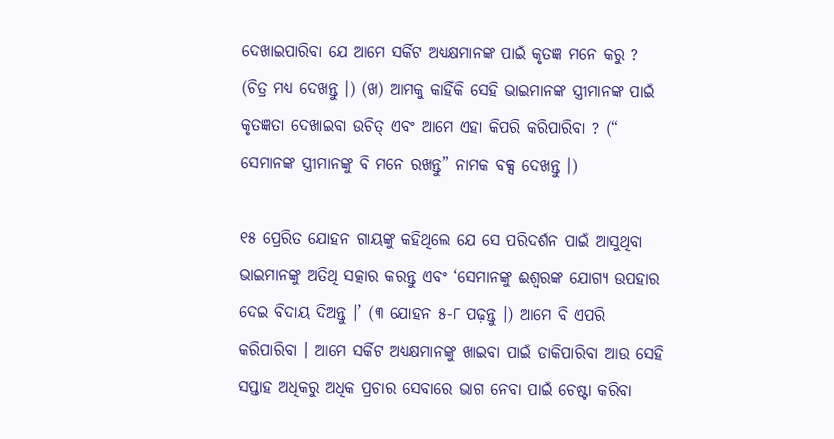ଦେଖାଇପାରିବା ଯେ ଆମେ ସର୍କିଟ ଅଧ୍ୟକ୍ଷମାନଙ୍କ ପାଇଁ କୃତଜ୍ଞ ମନେ କରୁ ? (ଚିତ୍ର ମଧ୍ୟ ଦେଖନ୍ତୁ ।) (ଖ) ଆମକୁ କାହିଁକି ସେହି ଭାଇମାନଙ୍କ ସ୍ତ୍ରୀମାନଙ୍କ ପାଇଁ କୃତଜ୍ଞତା ଦେଖାଇବା ଉଚିତ୍‌ ଏବଂ ଆମେ ଏହା କିପରି କରିପାରିବା ? (“ ସେମାନଙ୍କ ସ୍ତ୍ରୀମାନଙ୍କୁ ବି ମନେ ରଖନ୍ତୁ” ନାମକ ବକ୍ସ ଦେଖନ୍ତୁ ।)

୧୫ ପ୍ରେରିତ ଯୋହନ ଗାୟଙ୍କୁ କହିଥିଲେ ଯେ ସେ ପରିଦର୍ଶନ ପାଇଁ ଆସୁଥିବା ଭାଇମାନଙ୍କୁ ଅତିଥି ସତ୍କାର କରନ୍ତୁ ଏବଂ ‘ସେମାନଙ୍କୁ ଈଶ୍ୱରଙ୍କ ଯୋଗ୍ୟ ଉପହାର ଦେଇ ବିଦାୟ ଦିଅନ୍ତୁ ।’ (୩ ଯୋହନ ୫-୮ ପଢ଼ନ୍ତୁ ।) ଆମେ ବି ଏପରି କରିପାରିବା । ଆମେ ସର୍କିଟ ଅଧ୍ୟକ୍ଷମାନଙ୍କୁ ଖାଇବା ପାଇଁ ଡାକିପାରିବା ଆଉ ସେହି ସପ୍ତାହ ଅଧିକରୁ ଅଧିକ ପ୍ରଚାର ସେବାରେ ଭାଗ ନେବା ପାଇଁ ଚେଷ୍ଟା କରିବା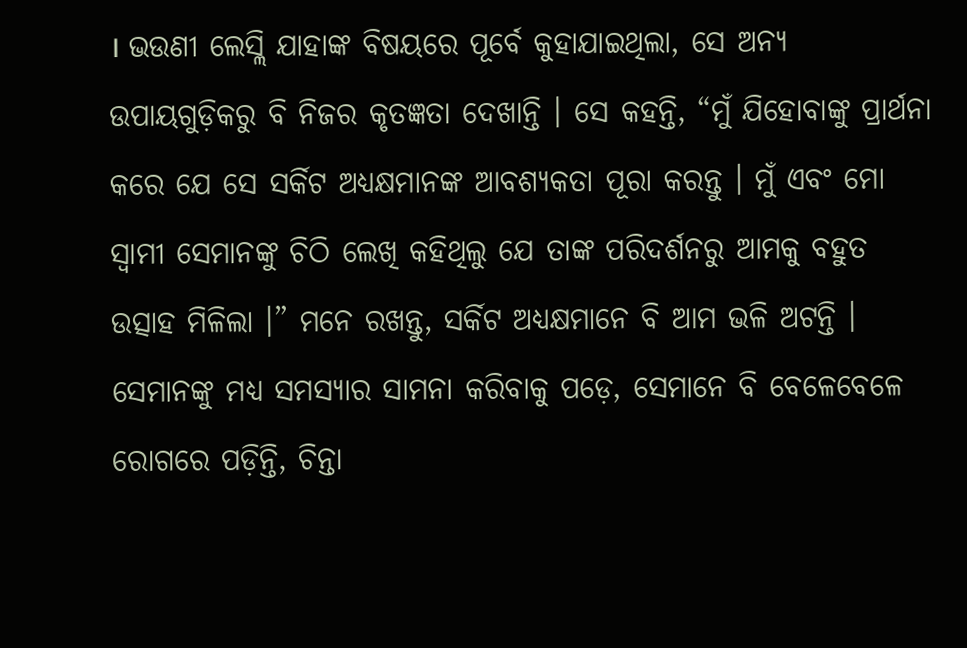। ଭଉଣୀ ଲେସ୍ଲି ଯାହାଙ୍କ ବିଷୟରେ ପୂର୍ବେ କୁହାଯାଇଥିଲା, ସେ ଅନ୍ୟ ଉପାୟଗୁଡ଼ିକରୁ ବି ନିଜର କୃତଜ୍ଞତା ଦେଖାନ୍ତି । ସେ କହନ୍ତି, “ମୁଁ ଯିହୋବାଙ୍କୁ ପ୍ରାର୍ଥନା କରେ ଯେ ସେ ସର୍କିଟ ଅଧ୍ୟକ୍ଷମାନଙ୍କ ଆବଶ୍ୟକତା ପୂରା କରନ୍ତୁ । ମୁଁ ଏବଂ ମୋ ସ୍ୱାମୀ ସେମାନଙ୍କୁ ଚିଠି ଲେଖି କହିଥିଲୁ ଯେ ତାଙ୍କ ପରିଦର୍ଶନରୁ ଆମକୁ ବହୁତ ଉତ୍ସାହ ମିଳିଲା ।” ମନେ ରଖନ୍ତୁ, ସର୍କିଟ ଅଧ୍ୟକ୍ଷମାନେ ବି ଆମ ଭଳି ଅଟନ୍ତି । ସେମାନଙ୍କୁ ମଧ୍ୟ ସମସ୍ୟାର ସାମନା କରିବାକୁ ପଡ଼େ, ସେମାନେ ବି ବେଳେବେଳେ ରୋଗରେ ପଡ଼ିନ୍ତି, ଚିନ୍ତା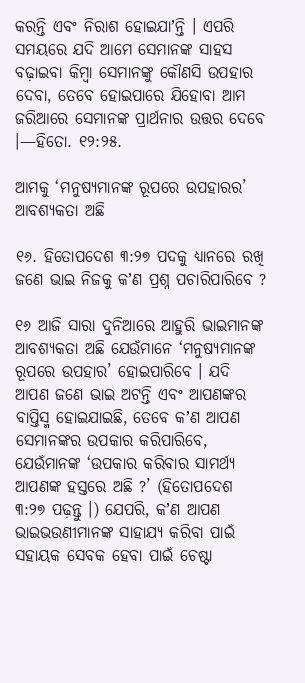କରନ୍ତି ଏବଂ ନିରାଶ ହୋଇଯାʼନ୍ତି । ଏପରି ସମୟରେ ଯଦି ଆମେ ସେମାନଙ୍କ ସାହସ ବଢ଼ାଇବା କିମ୍ବା ସେମାନଙ୍କୁ କୌଣସି ଉପହାର ଦେବା, ତେବେ ହୋଇପାରେ ଯିହୋବା ଆମ ଜରିଆରେ ସେମାନଙ୍କ ପ୍ରାର୍ଥନାର ଉତ୍ତର ଦେବେ ।—ହିତୋ. ୧୨:୨୫.

ଆମକୁ ‘ମନୁଷ୍ୟମାନଙ୍କ ରୂପରେ ଉପହାରର’ ଆବଶ୍ୟକତା ଅଛି

୧୬. ହିତୋପଦେଶ ୩:୨୭ ପଦକୁ ଧ୍ୟାନରେ ରଖି ଜଣେ ଭାଇ ନିଜକୁ କʼଣ ପ୍ରଶ୍ନ ପଚାରିପାରିବେ ?

୧୬ ଆଜି ସାରା ଦୁନିଆରେ ଆହୁରି ଭାଇମାନଙ୍କ ଆବଶ୍ୟକତା ଅଛି ଯେଉଁମାନେ ‘ମନୁଷ୍ୟମାନଙ୍କ ରୂପରେ ଉପହାର’ ହୋଇପାରିବେ । ଯଦି ଆପଣ ଜଣେ ଭାଇ ଅଟନ୍ତି ଏବଂ ଆପଣଙ୍କର ବାପ୍ତିସ୍ମ ହୋଇଯାଇଛି, ତେବେ କʼଣ ଆପଣ ସେମାନଙ୍କର ଉପକାର କରିପାରିବେ, ଯେଉଁମାନଙ୍କ ‘ଉପକାର କରିବାର ସାମର୍ଥ୍ୟ ଆପଣଙ୍କ ହସ୍ତରେ ଅଛି ?’ (ହିତୋପଦେଶ ୩:୨୭ ପଢ଼ନ୍ତୁ ।) ଯେପରି, କʼଣ ଆପଣ ଭାଇଭଉଣୀମାନଙ୍କ ସାହାଯ୍ୟ କରିବା ପାଇଁ ସହାୟକ ସେବକ ହେବା ପାଇଁ ଚେଷ୍ଟା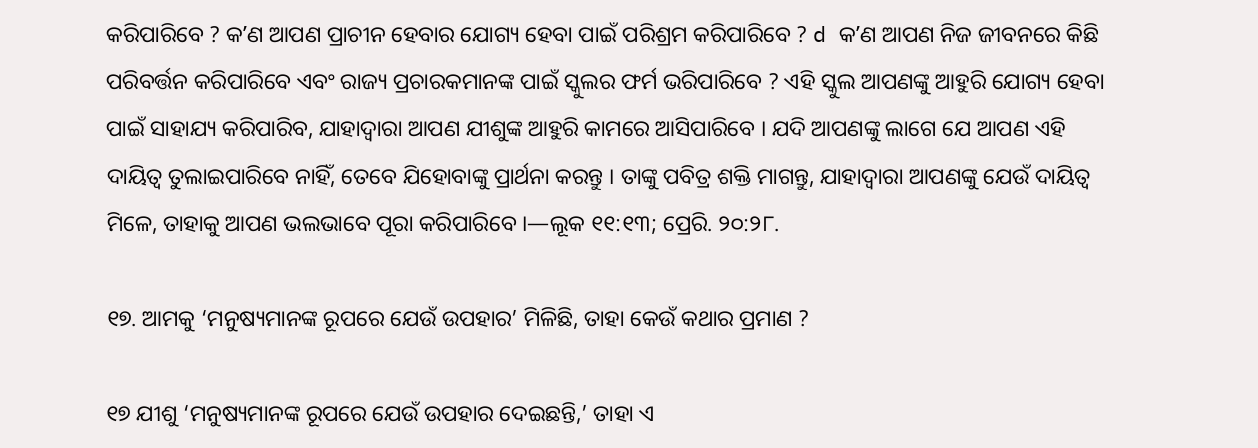କରିପାରିବେ ? କʼଣ ଆପଣ ପ୍ରାଚୀନ ହେବାର ଯୋଗ୍ୟ ହେବା ପାଇଁ ପରିଶ୍ରମ କରିପାରିବେ ? d କʼଣ ଆପଣ ନିଜ ଜୀବନରେ କିଛି ପରିବର୍ତ୍ତନ କରିପାରିବେ ଏବଂ ରାଜ୍ୟ ପ୍ରଚାରକମାନଙ୍କ ପାଇଁ ସ୍କୁଲର ଫର୍ମ ଭରିପାରିବେ ? ଏହି ସ୍କୁଲ ଆପଣଙ୍କୁ ଆହୁରି ଯୋଗ୍ୟ ହେବା ପାଇଁ ସାହାଯ୍ୟ କରିପାରିବ, ଯାହାଦ୍ୱାରା ଆପଣ ଯୀଶୁଙ୍କ ଆହୁରି କାମରେ ଆସିପାରିବେ । ଯଦି ଆପଣଙ୍କୁ ଲାଗେ ଯେ ଆପଣ ଏହି ଦାୟିତ୍ୱ ତୁଲାଇପାରିବେ ନାହିଁ, ତେବେ ଯିହୋବାଙ୍କୁ ପ୍ରାର୍ଥନା କରନ୍ତୁ । ତାଙ୍କୁ ପବିତ୍ର ଶକ୍ତି ମାଗନ୍ତୁ, ଯାହାଦ୍ୱାରା ଆପଣଙ୍କୁ ଯେଉଁ ଦାୟିତ୍ୱ ମିଳେ, ତାହାକୁ ଆପଣ ଭଲଭାବେ ପୂରା କରିପାରିବେ ।—ଲୂକ ୧୧:୧୩; ପ୍ରେରି. ୨୦:୨୮.

୧୭. ଆମକୁ ‘ମନୁଷ୍ୟମାନଙ୍କ ରୂପରେ ଯେଉଁ ଉପହାର’ ମିଳିଛି, ତାହା କେଉଁ କଥାର ପ୍ରମାଣ ?

୧୭ ଯୀଶୁ ‘ମନୁଷ୍ୟମାନଙ୍କ ରୂପରେ ଯେଉଁ ଉପହାର ଦେଇଛନ୍ତି,’ ତାହା ଏ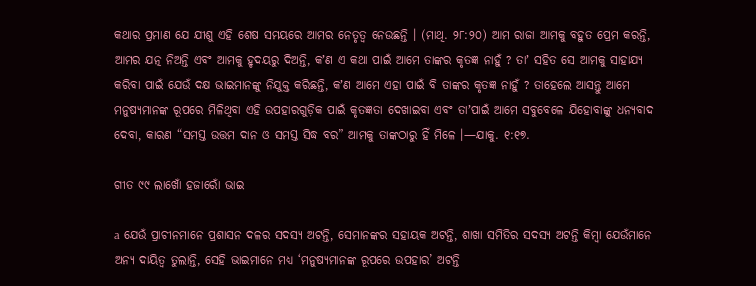କଥାର ପ୍ରମାଣ ଯେ ଯୀଶୁ ଏହି ଶେଷ ସମୟରେ ଆମର ନେତୃତ୍ୱ ନେଉଛନ୍ତି । (ମାଥି. ୨୮:୨୦) ଆମ ରାଜା ଆମକୁ ବହୁତ ପ୍ରେମ କରନ୍ତି, ଆମର ଯତ୍ନ ନିଅନ୍ତି ଏବଂ ଆମକୁ ହୃଦୟରୁ ଦିଅନ୍ତି, କʼଣ ଏ କଥା ପାଇଁ ଆମେ ତାଙ୍କର କୃତଜ୍ଞ ନାହୁଁ ? ତାʼ ସହିତ ସେ ଆମକୁ ସାହାଯ୍ୟ କରିବା ପାଇଁ ଯେଉଁ ଦକ୍ଷ ଭାଇମାନଙ୍କୁ ନିଯୁକ୍ତ କରିଛନ୍ତି, କʼଣ ଆମେ ଏହା ପାଇଁ ବି ତାଙ୍କର କୃତଜ୍ଞ ନାହୁଁ ? ତାହେଲେ ଆସନ୍ତୁ ଆମେ ମନୁଷ୍ୟମାନଙ୍କ ରୂପରେ ମିଳିଥିବା ଏହି ଉପହାରଗୁଡ଼ିକ ପାଇଁ କୃତଜ୍ଞତା ଦେଖାଇବା ଏବଂ ତାʼପାଇଁ ଆମେ ସବୁବେଳେ ଯିହୋବାଙ୍କୁ ଧନ୍ୟବାଦ ଦେବା, କାରଣ “ସମସ୍ତ ଉତ୍ତମ ଦାନ ଓ ସମସ୍ତ ସିଦ୍ଧ ବର” ଆମକୁ ତାଙ୍କଠାରୁ ହିଁ ମିଳେ ।—ଯାକୁ. ୧:୧୭.

ଗୀତ ୯୯ ଲାଖୋଁ ହଜାରୋଁ ଭାଇ

a ଯେଉଁ ପ୍ରାଚୀନମାନେ ପ୍ରଶାସନ ଦଳର ସଦସ୍ୟ ଅଟନ୍ତି, ସେମାନଙ୍କର ସହାୟକ ଅଟନ୍ତି, ଶାଖା ସମିତିର ସଦସ୍ୟ ଅଟନ୍ତି କିମ୍ବା ଯେଉଁମାନେ ଅନ୍ୟ ଦାୟିତ୍ୱ ତୁଲାନ୍ତି, ସେହି ଭାଇମାନେ ମଧ୍ୟ ‘ମନୁଷ୍ୟମାନଙ୍କ ରୂପରେ ଉପହାର’ ଅଟନ୍ତି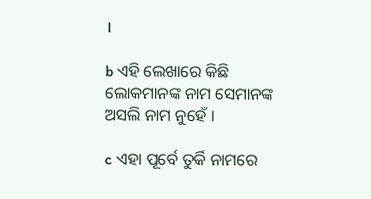।

b ଏହି ଲେଖାରେ କିଛି ଲୋକମାନଙ୍କ ନାମ ସେମାନଙ୍କ ଅସଲି ନାମ ନୁହେଁ ।

c ଏହା ପୂର୍ବେ ତୁର୍କି ନାମରେ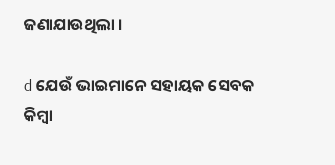ଜଣାଯାଉଥିଲା ।

d ଯେଉଁ ଭାଇମାନେ ସହାୟକ ସେବକ କିମ୍ବା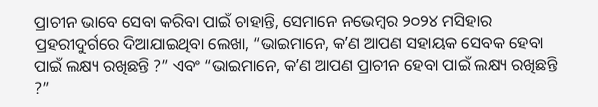ପ୍ରାଚୀନ ଭାବେ ସେବା କରିବା ପାଇଁ ଚାହାନ୍ତି, ସେମାନେ ନଭେମ୍ବର ୨୦୨୪ ମସିହାର ପ୍ରହରୀଦୁର୍ଗରେ ଦିଆଯାଇଥିବା ଲେଖା, “ଭାଇମାନେ, କʼଣ ଆପଣ ସହାୟକ ସେବକ ହେବା ପାଇଁ ଲକ୍ଷ୍ୟ ରଖିଛନ୍ତି ?” ଏବଂ “ଭାଇମାନେ, କʼଣ ଆପଣ ପ୍ରାଚୀନ ହେବା ପାଇଁ ଲକ୍ଷ୍ୟ ରଖିଛନ୍ତି ?”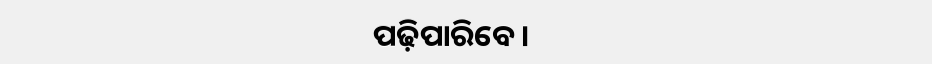ପଢ଼ିପାରିବେ ।